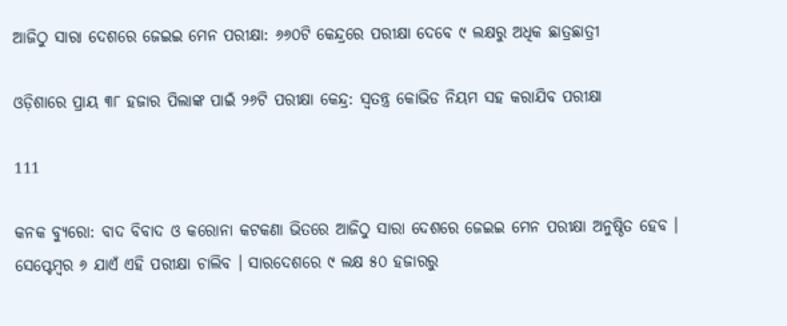ଆଜିଠୁ ସାରା ଦେଶରେ ଜେଇଇ ମେନ ପରୀକ୍ଷା: ୬୬୦ଟି କେନ୍ଦ୍ରରେ ପରୀକ୍ଷା ଦେବେ ୯ ଲକ୍ଷରୁ ଅଧିକ ଛାତ୍ରଛାତ୍ରୀ

ଓଡ଼ିଶାରେ ପ୍ରାୟ ୩୮ ହଜାର ପିଲାଙ୍କ ପାଇଁ ୨୬ଟି ପରୀକ୍ଷା କେନ୍ଦ୍ର: ସ୍ୱତନ୍ତ୍ର କୋଭିଡ ନିୟମ ସହ କରାଯିବ ପରୀକ୍ଷା

111

କନକ ବ୍ୟୁରୋ: ବାଦ ବିବାଦ ଓ କରୋନା କଟକଣା ଭିତରେ ଆଜିଠୁ ସାରା ଦେଶରେ ଜେଇଇ ମେନ ପରୀକ୍ଷା ଅନୁଷ୍ଠିତ ହେବ । ସେପ୍ଟେମ୍ବର ୬ ଯାଏଁ ଏହି ପରୀକ୍ଷା ଚାଲିବ । ସାରଦେଶରେ ୯ ଲକ୍ଷ ୫୦ ହଜାରରୁ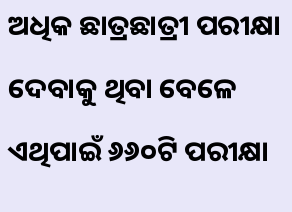ଅଧିକ ଛାତ୍ରଛାତ୍ରୀ ପରୀକ୍ଷା ଦେବାକୁ ଥିବା ବେଳେ ଏଥିପାଇଁ ୬୬୦ଟି ପରୀକ୍ଷା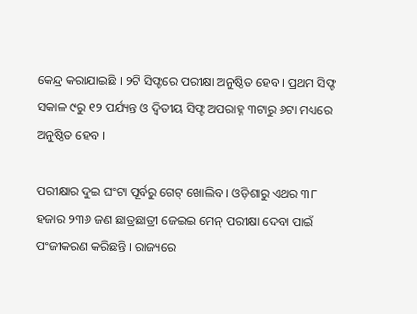କେନ୍ଦ୍ର କରାଯାଇଛି । ୨ଟି ସିଫ୍ଟରେ ପରୀକ୍ଷା ଅନୁଷ୍ଠିତ ହେବ । ପ୍ରଥମ ସିଫ୍ଟ ସକାଳ ୯ରୁ ୧୨ ପର୍ଯ୍ୟନ୍ତ ଓ ଦ୍ୱିତୀୟ ସିଫ୍ଟ ଅପରାହ୍ନ ୩ଟାରୁ ୬ଟା ମଧ୍ୟରେ ଅନୁଷ୍ଠିତ ହେବ ।

ପରୀକ୍ଷାର ଦୁଇ ଘଂଟା ପୂର୍ବରୁ ଗେଟ୍ ଖୋଲିବ । ଓଡ଼ିଶାରୁ ଏଥର ୩୮ ହଜାର ୨୩୬ ଜଣ ଛାତ୍ରଛାତ୍ରୀ ଜେଇଇ ମେନ୍ ପରୀକ୍ଷା ଦେବା ପାଇଁ ପଂଜୀକରଣ କରିଛନ୍ତି । ରାଜ୍ୟରେ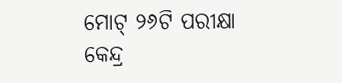ମୋଟ୍ ୨୬ଟି ପରୀକ୍ଷା କେନ୍ଦ୍ର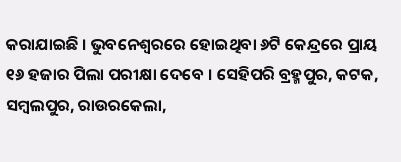କରାଯାଇଛି । ଭୁବନେଶ୍ୱରରେ ହୋଇଥିବା ୬ଟି କେନ୍ଦ୍ରରେ ପ୍ରାୟ ୧୬ ହଜାର ପିଲା ପରୀକ୍ଷା ଦେବେ । ସେହିପରି ବ୍ରହ୍ମପୁର, କଟକ, ସମ୍ବଲପୁର, ରାଉରକେଲା,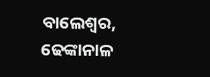ବାଲେଶ୍ୱର, ଢେଙ୍କାନାଳ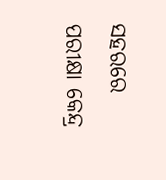ସହରରେ ପରୀକ୍ଷା କେନ୍ଦ୍ର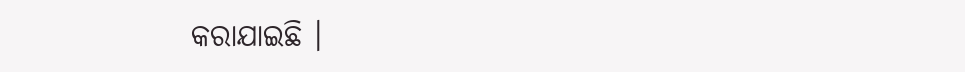କରାଯାଇଛି ।